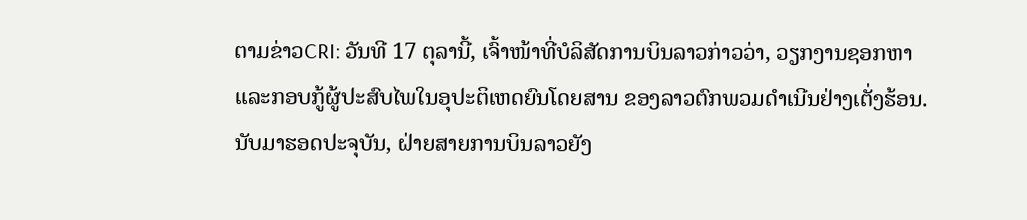ຕາມຂ່າວCRI: ວັນທີ 17 ຕຸລານີ້, ເຈົ້າໜ້າທີ່ບໍລິສັດການບິນລາວກ່າວວ່າ, ວຽກງານຊອກຫາແລະກອບກູ້ຜູ້ປະສົບໄພໃນອຸປະຕິເຫດຍົນໂດຍສານ ຂອງລາວຕົກພວມດຳເນີນຢ່າງເຕັ່ງຮ້ອນ. ນັບມາຮອດປະຈຸບັນ, ຝ່າຍສາຍການບິນລາວຍັງ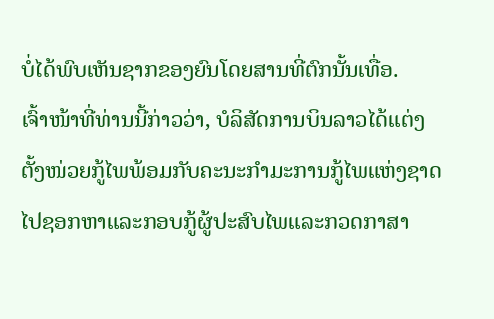ບໍ່ໄດ້ພົບເຫັນຊາກຂອງຍົນໂດຍສານທີ່ຕົກນັ້ນເທື່ອ.
ເຈົ້າໜ້າທີ່ທ່ານນີ້ກ່າວວ່າ, ບໍລິສັດການບິນລາວໄດ້ແຕ່ງຕັ້ງໜ່ວຍກູ້ໄພພ້ອມກັບຄະນະກຳມະການກູ້ໄພແຫ່ງຊາດໄປຊອກຫາແລະກອບກູ້ຜູ້ປະສົບໄພແລະກວດກາສາ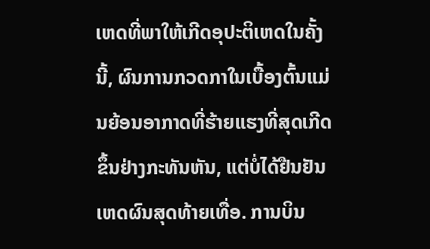ເຫດທີ່ພາໃຫ້ເກີດອຸປະຕິເຫດໃນຄັ້ງນີ້, ຜົນການກວດກາໃນເບື້ອງຕົ້ນແມ່ນຍ້ອນອາກາດທີ່ຮ້າຍແຮງທີ່ສຸດເກີດຂຶ້ນຢ່າງກະທັນຫັນ, ແຕ່ບໍ່ໄດ້ຢືນຢັນເຫດຜົນສຸດທ້າຍເທື່ອ. ການບິນ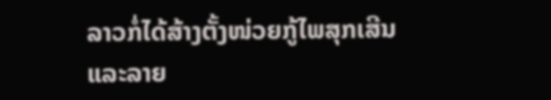ລາວກໍ່ໄດ້ສ້າງຕັ້ງໜ່ວຍກູ້ໄພສຸກເສີນ ແລະລາຍ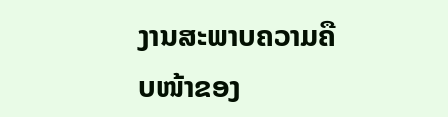ງານສະພາບຄວາມຄືບໜ້າຂອງ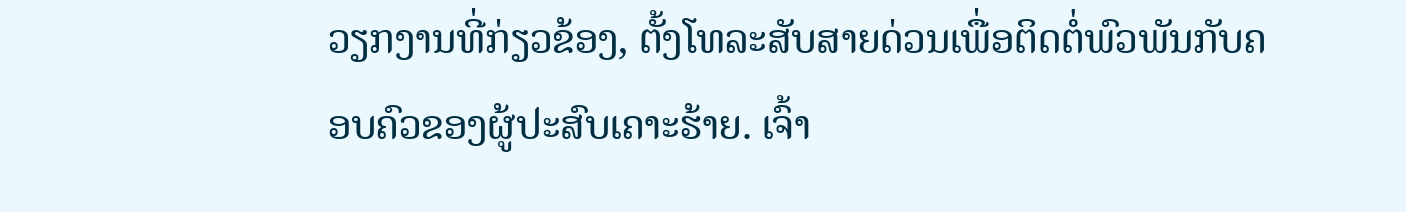ວຽກງານທີ່ກ່ຽວຂ້ອງ, ຕັ້ງໂທລະສັບສາຍດ່ວນເພື່ອຕິດຕໍ່ພົວພັນກັບຄອບຄົວຂອງຜູ້ປະສົບເຄາະຮ້າຍ. ເຈົ້າ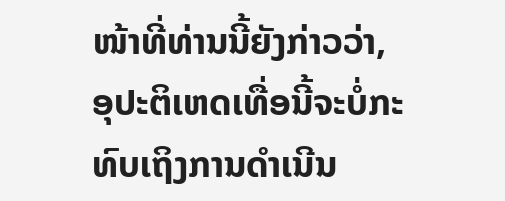ໜ້າທີ່ທ່ານນີ້ຍັງກ່າວວ່າ, ອຸປະຕິເຫດເທື່ອນີ້ຈະບໍ່ກະທົບເຖິງການດຳເນີນ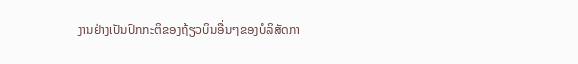ງານຢ່າງເປັນປົກກະຕິຂອງຖ້ຽວບິນອື່ນໆຂອງບໍລິສັດກາ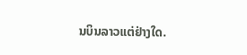ນບິນລາວແຕ່ຢ່າງໃດ.